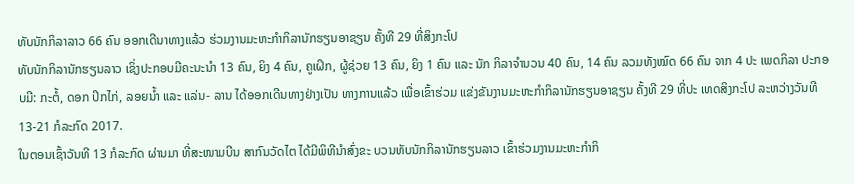ທັບນັກກິລາລາວ 66 ຄົນ ອອກເດີນາທາງແລ້ວ ຮ່ວມງານມະຫະກຳກິລານັກຮຽນອາຊຽນ ຄັ້ງທີ 29 ທີ່ສິງກະໂປ
ທັບນັກກິລານັກຮຽນລາວ ເຊິ່ງປະກອບມີຄະນະນຳ 13 ຄົນ, ຍິງ 4 ຄົນ, ຄູເຝິກ, ຜູ້ຊ່ວຍ 13 ຄົນ, ຍິງ 1 ຄົນ ແລະ ນັກ ກິລາຈຳນວນ 40 ຄົນ, 14 ຄົນ ລວມທັງໝົດ 66 ຄົນ ຈາກ 4 ປະ ເພດກິລາ ປະກອບມີ: ກະຕໍ້, ດອກ ປິກໄກ່, ລອຍນ້ຳ ແລະ ແລ່ນ- ລານ ໄດ້ອອກເດີນທາງຢ່າງເປັນ ທາງການແລ້ວ ເພື່ອເຂົ້າຮ່ວມ ແຂ່ງຂັນງານມະຫະກຳກິລານັກຮຽນອາຊຽນ ຄັ້ງທີ 29 ທີ່ປະ ເທດສິງກະໂປ ລະຫວ່າງວັນທີ 13-21 ກໍລະກົດ 2017.
ໃນຕອນເຊົ້າວັນທີ 13 ກໍລະກົດ ຜ່ານມາ ທີ່ສະໜາມບີນ ສາກົນວັດໄຕ ໄດ້ມີພິທີນຳສົ່ງຂະ ບວນທັບນັກກິລານັກຮຽນລາວ ເຂົ້າຮ່ວມງານມະຫະກຳກິ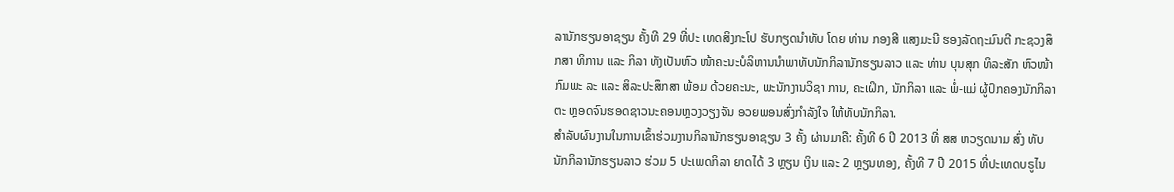ລານັກຮຽນອາຊຽນ ຄັ້ງທີ 29 ທີ່ປະ ເທດສິງກະໂປ ຮັບກຽດນຳທັບ ໂດຍ ທ່ານ ກອງສີ ແສງມະນີ ຮອງລັດຖະມົນຕີ ກະຊວງສຶກສາ ທິການ ແລະ ກິລາ ທັງເປັນຫົວ ໜ້າຄະນະບໍລິຫານນຳພາທັບນັກກິລານັກຮຽນລາວ ແລະ ທ່ານ ບຸນສຸກ ທິລະສັກ ຫົວໜ້າກົມພະ ລະ ແລະ ສິລະປະສຶກສາ ພ້ອມ ດ້ວຍຄະນະ, ພະນັກງານວິຊາ ການ, ຄະເຝິກ, ນັກກິລາ ແລະ ພໍ່-ແມ່ ຜູ້ປົກຄອງນັກກິລາ ຕະ ຫຼອດຈົນຮອດຊາວນະຄອນຫຼວງວຽງຈັນ ອວຍພອນສົ່ງກຳລັງໃຈ ໃຫ້ທັບນັກກິລາ.
ສຳລັບຜົນງານໃນການເຂົ້າຮ່ວມງານກິລານັກຮຽນອາຊຽນ 3 ຄັ້ງ ຜ່ານມາຄື: ຄັ້ງທີ 6 ປີ 2013 ທີ່ ສສ ຫວຽດນາມ ສົ່ງ ທັບນັກກິລານັກຮຽນລາວ ຮ່ວມ 5 ປະເພດກິລາ ຍາດໄດ້ 3 ຫຼຽນ ເງິນ ແລະ 2 ຫຼຽນທອງ, ຄັ້ງທີ 7 ປີ 2015 ທີ່ປະເທດບຣູໄນ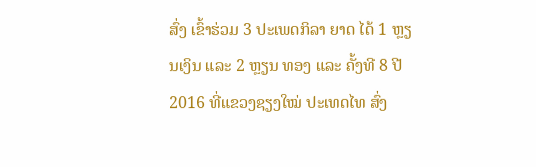ສົ່ງ ເຂົ້າຮ່ວມ 3 ປະເພດກິລາ ຍາດ ໄດ້ 1 ຫຼຽນເງິນ ແລະ 2 ຫຼຽນ ທອງ ແລະ ຄັ້ງທີ 8 ປີ 2016 ທີ່ແຂວງຊຽງໃໝ່ ປະເທດໄທ ສົ່ງ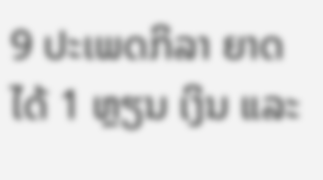9 ປະເພດກິລາ ຍາດໄດ້ 1 ຫຼຽນ ເງິນ ແລະ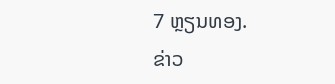7 ຫຼຽນທອງ.
ຂ່າວ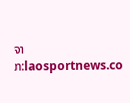ຈາກ:laosportnews.co